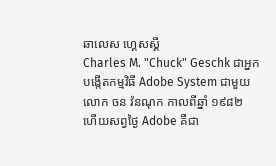ឆាលេស ហ្គេសស្គី
Charles M. "Chuck" Geschk ជាអ្នកបង្កើតកម្មវិធី Adobe System ជាមួយលោក ចន វ៉នណុក កាលពីឆ្នាំ ១៩៨២ ហើយសព្វថ្ងៃ Adobe គឺជា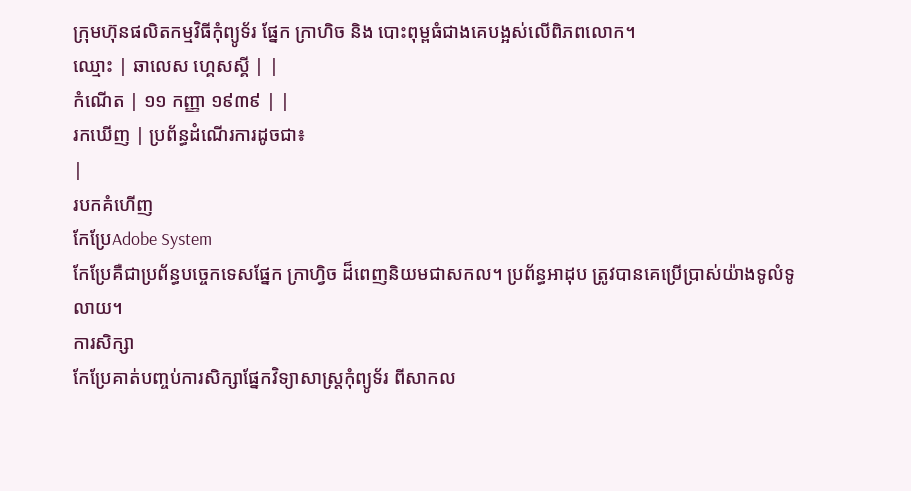ក្រុមហ៊ុនផលិតកម្មវិធីកុំព្យូទ័រ ផ្នែក ក្រាហិច និង បោះពុម្ពធំជាងគេបង្អស់លើពិភពលោក។
ឈ្មោះ | ឆាលេស ហ្គេសស្គី | |
កំណើត | ១១ កញ្ញា ១៩៣៩ | |
រកឃើញ | ប្រព័ន្ធដំណើរការដូចជា៖
|
របកគំហើញ
កែប្រែAdobe System
កែប្រែគឺជាប្រព័ន្ធបច្ចេកទេសផ្នែក ក្រាហ្វិច ដ៏ពេញនិយមជាសកល។ ប្រព័ន្ធអាដុប ត្រូវបានគេប្រើប្រាស់យ៉ាងទូលំទូលាយ។
ការសិក្សា
កែប្រែគាត់បញ្ចប់ការសិក្សាផ្នែកវិទ្យាសាស្រ្តកុំព្យូទ័រ ពីសាកល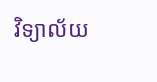វិទ្យាល័យ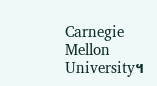Carnegie Mellon University។